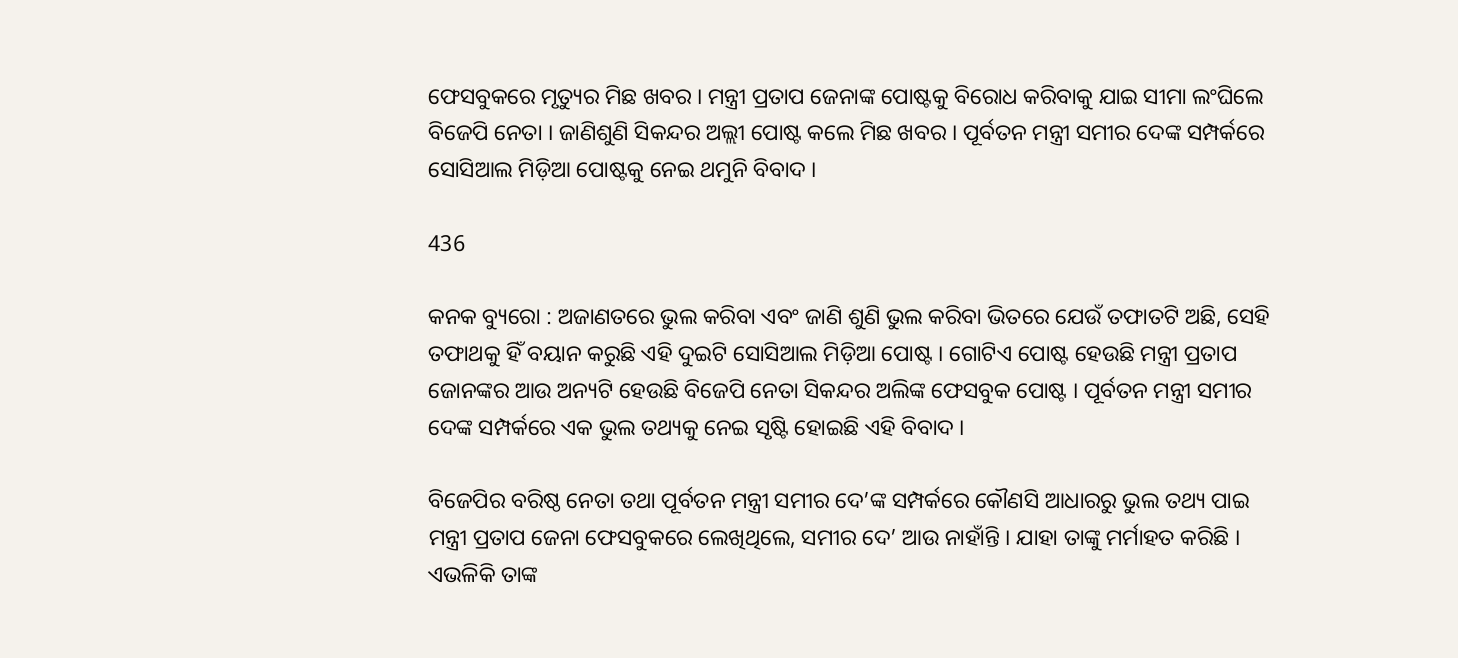ଫେସବୁକରେ ମୃତ୍ୟୁର ମିଛ ଖବର । ମନ୍ତ୍ରୀ ପ୍ରତାପ ଜେନାଙ୍କ ପୋଷ୍ଟକୁ ବିରୋଧ କରିବାକୁ ଯାଇ ସୀମା ଲଂଘିଲେ ବିଜେପି ନେତା । ଜାଣିଶୁଣି ସିକନ୍ଦର ଅଲ୍ଲୀ ପୋଷ୍ଟ କଲେ ମିଛ ଖବର । ପୂର୍ବତନ ମନ୍ତ୍ରୀ ସମୀର ଦେଙ୍କ ସମ୍ପର୍କରେ ସୋସିଆଲ ମିଡ଼ିଆ ପୋଷ୍ଟକୁ ନେଇ ଥମୁନି ବିବାଦ ।

436

କନକ ବ୍ୟୁରୋ : ଅଜାଣତରେ ଭୁଲ କରିବା ଏବଂ ଜାଣି ଶୁଣି ଭୁଲ କରିବା ଭିତରେ ଯେଉଁ ତଫାତଟି ଅଛି, ସେହି ତଫାଥକୁ ହିଁ ବୟାନ କରୁଛି ଏହି ଦୁଇଟି ସୋସିଆଲ ମିଡ଼ିଆ ପୋଷ୍ଟ । ଗୋଟିଏ ପୋଷ୍ଟ ହେଉଛି ମନ୍ତ୍ରୀ ପ୍ରତାପ ଜୋନଙ୍କର ଆଉ ଅନ୍ୟଟି ହେଉଛି ବିଜେପି ନେତା ସିକନ୍ଦର ଅଲିଙ୍କ ଫେସବୁକ ପୋଷ୍ଟ । ପୂର୍ବତନ ମନ୍ତ୍ରୀ ସମୀର ଦେଙ୍କ ସମ୍ପର୍କରେ ଏକ ଭୁଲ ତଥ୍ୟକୁ ନେଇ ସୃଷ୍ଟି ହୋଇଛି ଏହି ବିବାଦ ।

ବିଜେପିର ବରିଷ୍ଠ ନେତା ତଥା ପୂର୍ବତନ ମନ୍ତ୍ରୀ ସମୀର ଦେ’ଙ୍କ ସମ୍ପର୍କରେ କୌଣସି ଆଧାରରୁ ଭୁଲ ତଥ୍ୟ ପାଇ ମନ୍ତ୍ରୀ ପ୍ରତାପ ଜେନା ଫେସବୁକରେ ଲେଖିଥିଲେ, ସମୀର ଦେ’ ଆଉ ନାହାଁନ୍ତି । ଯାହା ତାଙ୍କୁ ମର୍ମାହତ କରିଛି । ଏଭଳିକି ତାଙ୍କ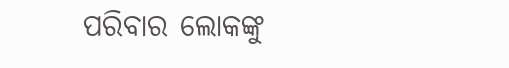ପରିବାର ଲୋକଙ୍କୁ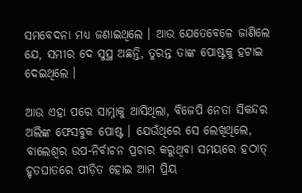ସମବେଦନା ମଧ୍ୟ ଜଣାଇଥିଲେ । ଆଉ ଯେତେବେଳେ ଜାଣିଲେ ଯେ, ସମୀର ଦେ ସୁସ୍ଥ ଅଛନ୍ତି, ତୁରନ୍ତ ତାଙ୍କ ପୋଷ୍ଟକୁ ହଟାଇ ଦେଇଥିଲେ ।

ଆଉ ଏହା ପରେ ସାମ୍ନାକୁ ଆସିଥିଲା, ବିଜେପି ନେତା ସିକନ୍ଦର ଅଲିଙ୍କ ଫେସବୁକ ପୋଷ୍ଟ । ଯେଉଁଥିରେ ସେ ଲେଖିଥିଲେ, ବାଲେଶ୍ୱର ଉପ-ନିର୍ବାଚନ ପ୍ରଚାର କରୁଥିବା ସମୟରେ ହଠାତ୍ ହୃତଘାତରେ ପୀଡ଼ିତ ହୋଇ ଆମ ପ୍ରିୟ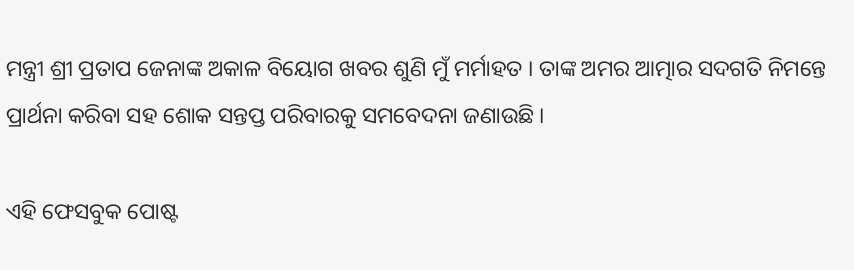ମନ୍ତ୍ରୀ ଶ୍ରୀ ପ୍ରତାପ ଜେନାଙ୍କ ଅକାଳ ବିୟୋଗ ଖବର ଶୁଣି ମୁଁ ମର୍ମାହତ । ତାଙ୍କ ଅମର ଆତ୍ମାର ସଦଗତି ନିମନ୍ତେ ପ୍ରାର୍ଥନା କରିବା ସହ ଶୋକ ସନ୍ତପ୍ତ ପରିବାରକୁ ସମବେଦନା ଜଣାଉଛି ।

ଏହି ଫେସବୁକ ପୋଷ୍ଟ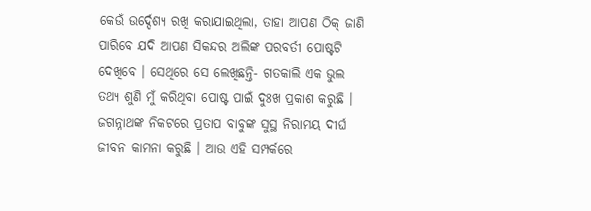କେଉଁ ଉର୍ଦ୍ଦେଶ୍ୟ ରଖି କରାଯାଇଥିଲା, ତାହା ଆପଣ ଠିକ୍ ଜାଣି ପାରିବେ ଯଦି ଆପଣ ସିକନ୍ଦର ଅଲିଙ୍କ ପରବର୍ତୀ ପୋଷ୍ଟଟି ଦେଖିବେ । ସେଥିରେ ସେ ଲେଖିଛନ୍ତି- ଗତକାଲି ଏକ ଭୁଲ ତଥ୍ୟ ଶୁଣି ମୁଁ କରିଥିବା ପୋଷ୍ଟ ପାଇଁ ଦୁଃଖ ପ୍ରକାଶ କରୁଛି । ଜଗନ୍ନାଥଙ୍କ ନିକଟରେ ପ୍ରତାପ ବାବୁଙ୍କ ସୁସ୍ଥ ନିରାମୟ ଦୀର୍ଘ ଜୀବନ କାମନା କରୁଛି । ଆଉ ଏହି ସମ୍ପର୍କରେ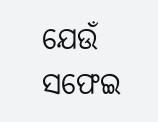ଯେଉଁ ସଫେଇ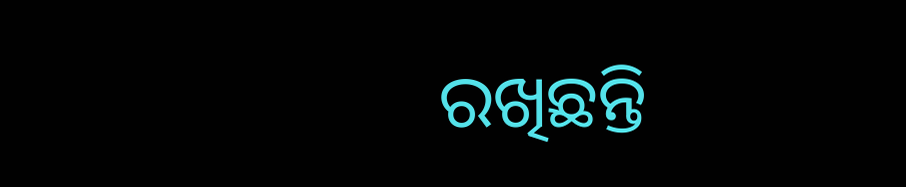ରଖିଛନ୍ତି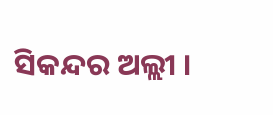ସିକନ୍ଦର ଅଲ୍ଲୀ ।